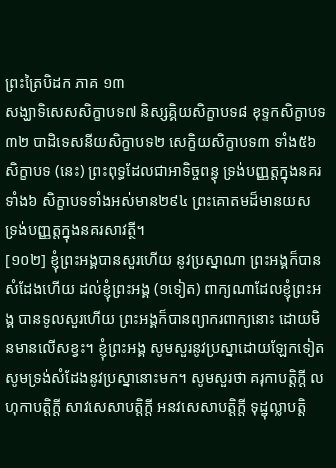ព្រះត្រៃបិដក ភាគ ១៣
សង្ឃាទិសេសសិក្ខាបទ៧ និស្សគ្គិយសិក្ខាបទ៨ ខុទ្ទកសិក្ខាបទ៣២ បាដិទេសនីយសិក្ខាបទ២ សេក្ខិយសិក្ខាបទ៣ ទាំង៥៦សិក្ខាបទ (នេះ) ព្រះពុទ្ធដែលជាអាទិច្ចពន្ធុ ទ្រង់បញ្ញត្តក្នុងនគរទាំង៦ សិក្ខាបទទាំងអស់មាន២៩៤ ព្រះគោតមដ៏មានយស ទ្រង់បញ្ញត្តក្នុងនគរសាវត្ថី។
[១០២] ខ្ញុំព្រះអង្គបានសួរហើយ នូវប្រស្នាណា ព្រះអង្គក៏បានសំដែងហើយ ដល់ខ្ញុំព្រះអង្គ (១ទៀត) ពាក្យណាដែលខ្ញុំព្រះអង្គ បានទូលសួរហើយ ព្រះអង្គក៏បានព្យាករពាក្យនោះ ដោយមិនមានលើសខ្វះ។ ខ្ញុំព្រះអង្គ សូមសួរនូវប្រស្នាដោយឡែកទៀត សូមទ្រង់សំដែងនូវប្រស្នានោះមក។ សូមសួរថា គរុកាបត្តិក្តី លហុកាបត្តិក្តី សាវសេសាបត្តិក្តី អនវសេសាបត្តិក្តី ទុដ្ឋុល្លាបត្តិ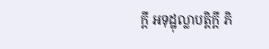ក្តី អទុដ្ឋុល្លាបត្តិក្តី ភិ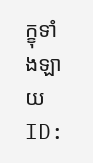ក្ខុទាំងឡាយ
ID: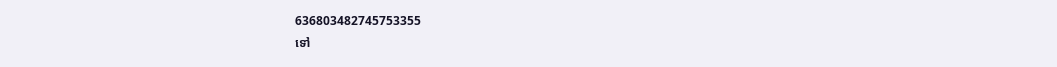636803482745753355
ទៅ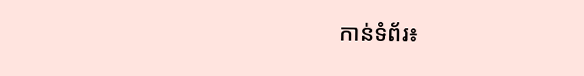កាន់ទំព័រ៖